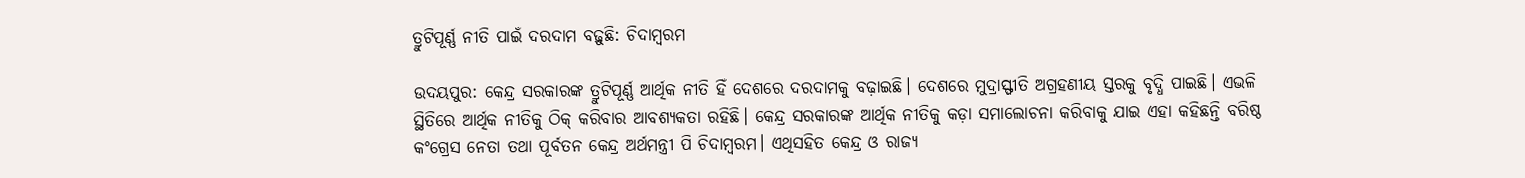ତ୍ରୁଟିପୂର୍ଣ୍ଣ ନୀତି ପାଇଁ ଦରଦାମ ବଢ଼ୁଛି: ଚିଦାମ୍ବରମ

ଉଦୟପୁର: କେନ୍ଦ୍ର ସରକାରଙ୍କ ତ୍ରୁଟିପୂର୍ଣ୍ଣ ଆର୍ଥିକ ନୀତି ହିଁ ଦେଶରେ ଦରଦାମକୁ ବଢ଼ାଇଛି। ଦେଶରେ ମୁଦ୍ରାସ୍ଫୀତି ଅଗ୍ରହଣୀୟ ସ୍ତରକୁ ବୃଦ୍ଧି ପାଇଛି। ଏଭଳି ସ୍ଥିତିରେ ଆର୍ଥିକ ନୀତିକୁ ଠିକ୍ କରିବାର ଆବଶ୍ୟକତା ରହିଛି। କେନ୍ଦ୍ର ସରକାରଙ୍କ ଆର୍ଥିକ ନୀତିକୁ କଡ଼ା ସମାଲୋଚନା କରିବାକୁ ଯାଇ ଏହା କହିଛନ୍ତି ବରିଷ୍ଠ କଂଗ୍ରେସ ନେତା ତଥା ପୂର୍ବତନ କେନ୍ଦ୍ର ଅର୍ଥମନ୍ତ୍ରୀ ପି ଚିଦାମ୍ବରମ। ଏଥିସହିତ କେନ୍ଦ୍ର ଓ ରାଜ୍ୟ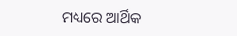ମଧ୍ୟରେ ଆର୍ଥିକ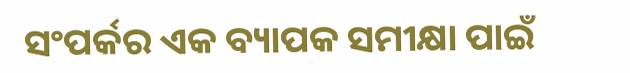ସଂପର୍କର ଏକ ବ୍ୟାପକ ସମୀକ୍ଷା ପାଇଁ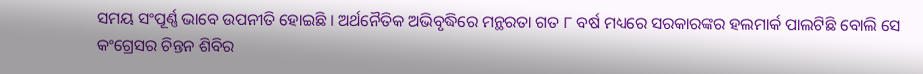ସମୟ ସଂପୂର୍ଣ୍ଣ ଭାବେ ଉପନୀତି ହୋଇଛି । ଅର୍ଥନୈତିକ ଅଭିବୃଦ୍ଧିରେ ମନ୍ଥରତା ଗତ ୮ ବର୍ଷ ମଧ୍ୟରେ ସରକାରଙ୍କର ହଲମାର୍କ ପାଲଟିଛି ବୋଲି ସେ କଂଗ୍ରେସର ଚିନ୍ତନ ଶିବିର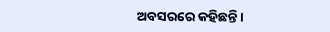ଅବସରରେ କହିଛନ୍ତି।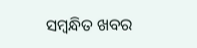ସମ୍ବନ୍ଧିତ ଖବର